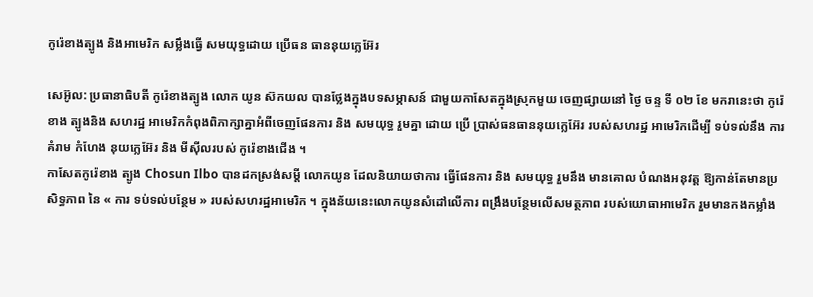កូរ៉េខាងត្បូង និងអាមេរិក សម្លឹងធ្វើ សមយុទ្ធដោយ ប្រើធន ធាននុយក្លេអ៊ែរ

សេអ៊ូល: ប្រធានាធិបតី កូរ៉េខាងត្បូង លោក យូន ស៊កយល បានថ្លែងក្នុងបទសម្ភាសន៍ ជាមួយកាសែតក្នុងស្រុកមួយ ចេញផ្សាយនៅ ថ្ងៃ ចន្ទ ទី ០២ ខែ មករានេះថា កូរ៉េខាង ត្បូងនិង សហរដ្ឋ អាមេរិកកំពុងពិភាក្សាគ្នាអំពីចេញផែនការ និង សមយុទ្ធ រួមគ្នា ដោយ ប្រើ ប្រាស់ធនធាននុយក្លេអ៊ែរ របស់សហរដ្ឋ អាមេរិកដើម្បី ទប់ទល់នឹង ការគំរាម កំហែង នុយក្លេអ៊ែរ និង មីស៊ីលរបស់ កូរ៉េខាងជើង ។
កាសែតកូរ៉េខាង ត្បូង Chosun Ilbo បានដកស្រង់សម្តី លោកយូន ដែលនិយាយថាការ ធ្វើផែនការ និង សមយុទ្ធ រួមនឹង មានគោល បំណងអនុវត្ត ឱ្យកាន់តែមានប្រសិទ្ធភាព នៃ « ការ ទប់ទល់បន្ថែម » របស់សហរដ្ឋអាមេរិក ។ ក្នុងន័យនេះលោកយូនសំដៅលើការ ពង្រឹងបន្ថែមលើសមត្ថភាព របស់យោធាអាមេរិក រួមមានកងកម្លាំង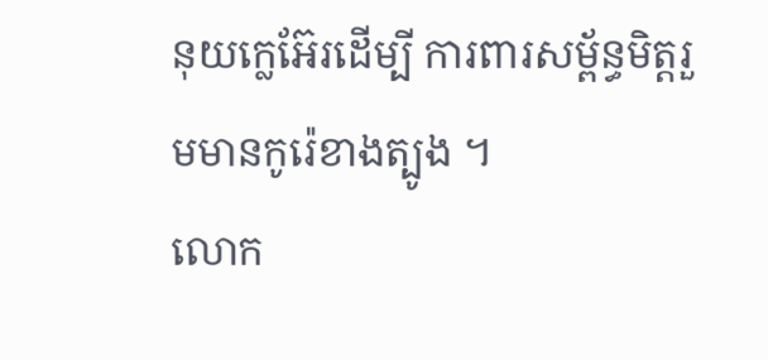នុយក្លេអ៊ែរដើម្បី ការពារសម្ព័ន្ធមិត្តរួមមានកូរ៉េខាងត្បូង ។
លោក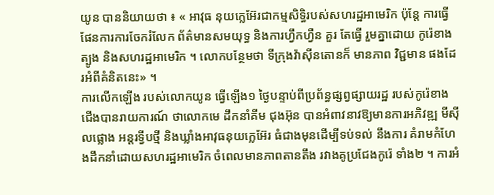យូន បាននិយាយថា ៖ « អាវុធ នុយក្លេអ៊ែរជាកម្មសិទ្ធិរបស់សហរដ្ឋអាមេរិក ប៉ុន្តែ ការធ្វើផែនការការចែករំលែក ព័ត៌មានសមយុទ្ធ និងការហ្វឹកហ្វឺន គួរ តែធ្វើ រួមគ្នាដោយ កូរ៉េខាងត្បូង និងសហរដ្ឋអាមេរិក ។ លោកបន្ថែមថា ទីក្រុងវ៉ាស៊ីនតោនក៏ មានភាព វិជ្ជមាន ផងដែរអំពីគំនិតនេះ» ។
ការលើកឡើង របស់លោកយូន ធ្វើឡើង១ ថ្ងៃបន្ទាប់ពីប្រព័ន្ធផ្សព្វផ្សាយរដ្ឋ របស់កូរ៉េខាង ជើងបានរាយការណ៍ ថាលោកមេ ដឹកនាំគីម ជុងអ៊ុន បានអំពាវនាវឱ្យមានការអភិវឌ្ឍ មីស៊ីលផ្លោង អន្តរទ្វីបថ្មី និងឃ្លាំងអាវុធនុយក្លេអ៊ែរ ធំជាងមុនដើម្បីទប់ទល់ នឹងការ គំរាមកំហែងដឹកនាំដោយសហរដ្ឋអាមេរិក ចំពេលមានភាពតានតឹង រវាងគូប្រជែងកូរ៉េ ទាំង២ ។ ការអំ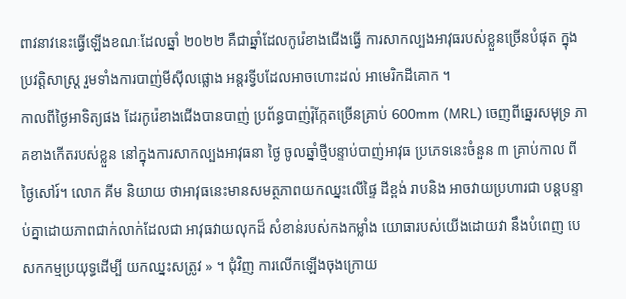ពាវនាវនេះធ្វើឡើងខណៈដែលឆ្នាំ ២០២២ គឺជាឆ្នាំដែលកូរ៉េខាងជើងធ្វើ ការសាកល្បងអាវុធរបស់ខ្លួនច្រើនបំផុត ក្នុងប្រវត្តិសាស្រ្ត រួមទាំងការបាញ់មីស៊ីលផ្លោង អន្តរទ្វីបដែលអាចហោះដល់ អាមេរិកដីគោក ។
កាលពីថ្ងៃអាទិត្យផង ដែរកូរ៉េខាងជើងបានបាញ់ ប្រព័ន្ធបាញ់រ៉ុក្កែតច្រើនគ្រាប់ 600mm (MRL) ចេញពីឆ្នេរសមុទ្រ ភាគខាងកើតរបស់ខ្លួន នៅក្នុងការសាកល្បងអាវុធនា ថ្ងៃ ចូលឆ្នាំថ្មីបន្ទាប់បាញ់អាវុធ ប្រភេទនេះចំនួន ៣ គ្រាប់កាល ពី ថ្ងៃសៅរ៍។ លោក គីម និយាយ ថាអាវុធនេះមានសមត្ថភាពយកឈ្នះលើផ្ទៃ ដីខ្ពង់ រាបនិង អាចវាយប្រហារជា បន្តបន្ទាប់គ្នាដោយភាពជាក់លាក់ដែលជា អាវុធវាយលុកដ៏ សំខាន់របស់កងកម្លាំង យោធារបស់យើងដោយវា នឹងបំពេញ បេសកកម្មប្រយុទ្ធដើម្បី យកឈ្នះសត្រូវ » ។ ជុំវិញ ការលើកឡើងចុងក្រោយ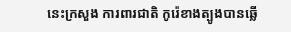នេះក្រសួង ការពារជាតិ កូរ៉េខាងត្បូងបានឆ្លើ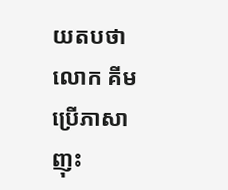យតបថាលោក គីម ប្រើភាសាញុះ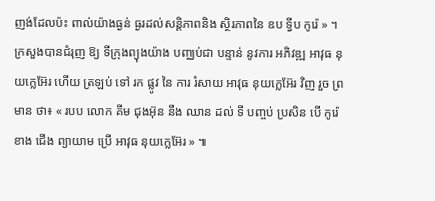ញង់ដែលប៉ះ ពាល់យ៉ាងធ្ងន់ ធ្ងរដល់សន្តិភាពនិង ស្ថិរភាពនៃ ឧប ទ្វីប កូរ៉េ » ។
ក្រសួងបានជំរុញ ឱ្យ ទីក្រុងព្យុងយ៉ាង បញ្ឈប់ជា បន្ទាន់ នូវការ អភិវឌ្ឍ អាវុធ នុយក្លេអ៊ែរ ហើយ ត្រឡប់ ទៅ រក ផ្លូវ នៃ ការ រំសាយ អាវុធ នុយក្លេអ៊ែរ វិញ រួច ព្រមាន ថា៖ « របប លោក គីម ជុងអ៊ុន នឹង ឈាន ដល់ ទី បញ្ចប់ ប្រសិន បើ កូរ៉េ ខាង ជើង ព្យាយាម ប្រើ អាវុធ នុយក្លេអ៊ែរ » ៕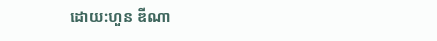ដោយ:ហួន ឌីណា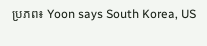ប្រភព៖ Yoon says South Korea, US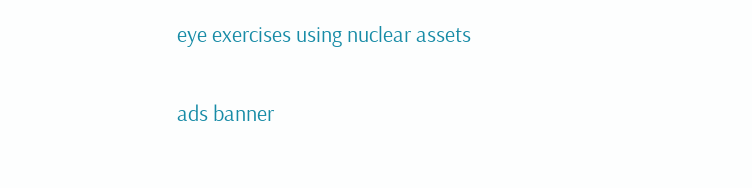eye exercises using nuclear assets

ads banner